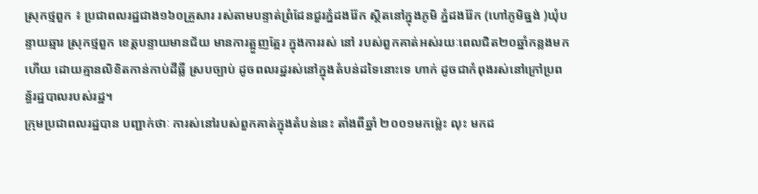ស្រុកថ្មពួក ៖ ប្រជាពលរដ្ឋជាង១៦០គ្រួសារ រស់តាមបន្ទាត់ព្រំដែនជួរភ្នំដងរ៉ែក ស្ថិតនៅក្នុងភូមិ ភ្នំដងរ៉ែក (ហៅភូមិធ្នង់ )ឃុំបន្ទាយឆ្មារ ស្រុកថ្មពួក ខេត្តបន្ទាយមានជ័យ មានការត្អួញត្អែរ ក្នុងការរស់ នៅ របស់ពួកគាត់អស់រយៈពេលជិត២០ឆ្នាំកន្លងមកហើយ ដោយគ្មានលិខិតកាន់កាប់ដីធ្លី ស្របច្បាប់ ដូចពលរដ្ឋរស់នៅក្នុងតំបន់ដទៃនោះទេ ហាក់ ដូចជាកំពុងរស់នៅក្រៅប្រពន្ធ័រដ្ឋបាលរបស់រដ្ឋ។
ក្រុមប្រជាពលរដ្ឋបាន បញ្ជាក់ថាៈ ការស់នៅរបស់ពួកគាត់ក្នុងតំបន់នេះ តាំងពីឆ្នាំ ២០០១មកម្ល៉េះ លុះ មកដ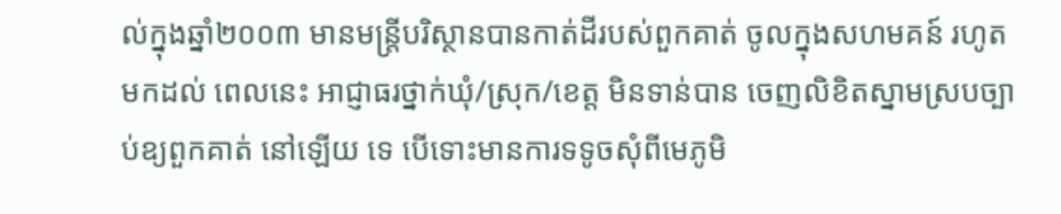ល់ក្នុងឆ្នាំ២០០៣ មានមន្ត្រីបរិស្ថានបានកាត់ដីរបស់ពួកគាត់ ចូលក្នុងសហមគន៍ រហូតមកដល់ ពេលនេះ អាជ្ញាធរថ្នាក់ឃុំ/ស្រុក/ខេត្ត មិនទាន់បាន ចេញលិខិតស្នាមស្របច្បាប់ឧ្យពួកគាត់ នៅឡើយ ទេ បើទោះមានការទទូចសុំពីមេភូមិ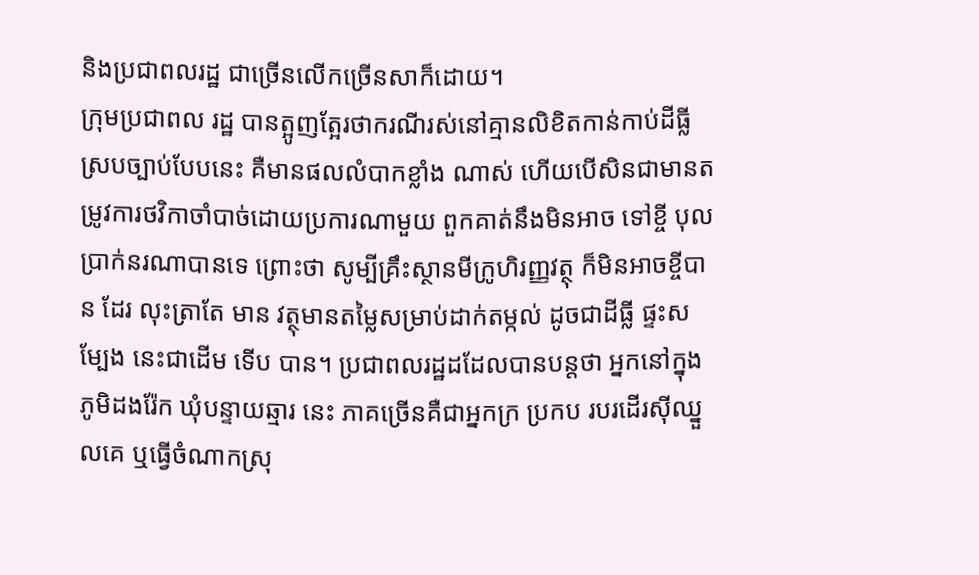និងប្រជាពលរដ្ឋ ជាច្រើនលើកច្រើនសាក៏ដោយ។
ក្រុមប្រជាពល រដ្ឋ បានត្អូញត្អែរថាករណីរស់នៅគ្មានលិខិតកាន់កាប់ដីធ្លីស្របច្បាប់បែបនេះ គឺមានផលលំបាកខ្លាំង ណាស់ ហើយបើសិនជាមានតម្រូវការថវិកាចាំបាច់ដោយប្រការណាមួយ ពួកគាត់នឹងមិនអាច ទៅខ្ចី បុលប្រាក់នរណាបានទេ ព្រោះថា សូម្បីគ្រឹះស្ថានមីក្រូហិរញ្ញវត្ថុ ក៏មិនអាចខ្ចីបាន ដែរ លុះត្រាតែ មាន វត្ថុមានតម្លៃសម្រាប់ដាក់តម្កល់ ដូចជាដីធ្លី ផ្ទះសម្បែង នេះជាដើម ទើប បាន។ ប្រជាពលរដ្ឋដដែលបានបន្តថា អ្នកនៅក្នុងភូមិដងរ៉ែក ឃុំបន្ទាយឆ្មារ នេះ ភាគច្រើនគឺជាអ្នកក្រ ប្រកប របរដើរស៊ីឈ្នួលគេ ឬធ្វើចំណាកស្រុ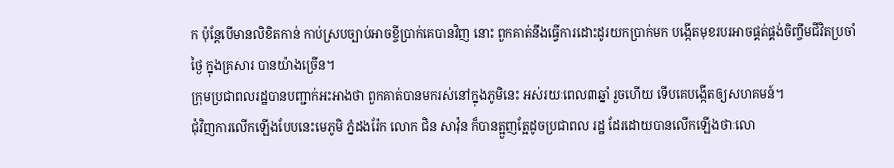ក ប៉ុន្តែបើមានលិខិតកាន់ កាប់ស្របច្បាប់អាចខ្ចីប្រាក់គេបានវិញ នោះ ពួកគាត់នឹងធ្វើការដោះដូរយកប្រាក់មក បង្កើតមុខរបរអាចផ្គត់ផ្គង់ចិញ្ចឹមជីវិតប្រចាំថ្ងៃ ក្នុងគ្រសារ បានយ៉ាងច្រើន។
ក្រុមប្រជាពលរដ្ឋបានបញ្ជាក់អះអាងថា ពួកគាត់បានមករស់នៅក្នុងភូមិនេះ អស់រយៈពេល៣ឆ្នាំ រួចហើយ ទើបគេបង្កើតឲ្យសហគមន៍។
ជុំវិញការលើកឡើងបែបនេះមេភូមិ ភ្នំដងរ៉ែក លោក ជិន សាវ៉ុន ក៏បានត្អួញត្អែដូចប្រជាពល រដ្ឋ ដែរដោយបានលើកឡើងថាៈលោ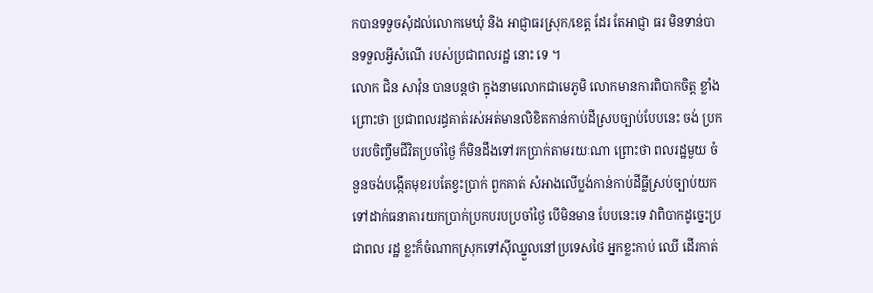កបានទទួចសុំដល់លោកមេឃុំ និង អាជ្ញាធរស្រុក/ខេត្ត ដែរ តែអាជ្ញា ធរ មិនទាន់បានទទួលអ្វីសំណើ របស់ប្រជាពលរដ្ឋ នោះ ទេ ។
លោក ជិន សាវ៉ុន បានបន្តថា ក្នុងនាមលោកជាមេភូមិ លោកមានការពិបាកចិត្ត ខ្លាំង ព្រោះថា ប្រជាពលរដ្ធគាត់រស់អត់មានលិខិតកាន់កាប់ដីស្របច្បាប់បែបនេះ ចង់ ប្រកបរបចិញ្ចឹមជីវិតប្រចាំថ្ងៃ ក៏មិនដឹងទៅរកប្រាក់តាមរយៈណា ព្រោះថា ពលរដ្ឋមួយ ចំនួនចង់បង្កើតមុខរបតែខ្វះប្រាក់ ពួកគាត់ សំអាងលើប្លង់កាន់កាប់ដីធ្លីស្រប់ច្បាប់យកទៅដាក់ធនាគារយកប្រាក់ប្រកបរបប្រចាំថ្ងៃ បើមិនមាន បែបនេះទេ វាពិបាកដូច្នេះប្រជាពល រដ្ឋ ខ្លះក៏ចំណាកស្រុកទៅស៊ីឈ្នួលនៅប្រទេសថៃ អ្នកខ្លះកាប់ ឈើ ដើរកាត់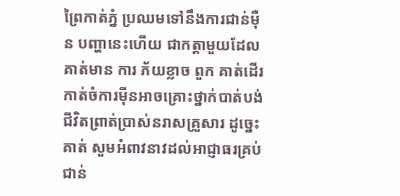ព្រៃកាត់ភ្នំ ប្រឈមទៅនឹងការជាន់ម៉ឺន បញ្ហានេះហើយ ជាកត្តាមួយដែលគាត់មាន ការ ភ័យខ្លាច ពួក គាត់ដើរកាត់ចំការម៉ីនអាចគ្រោះថ្នាក់បាត់បង់ជីវិតព្រាត់ប្រាស់នរាសគ្រួសារ ដូច្នេះគាត់ សួមអំពាវនាវដល់អាជ្ញាធរគ្រប់ជាន់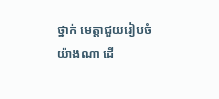ថ្នាក់ មេត្តាជួយរៀបចំយ៉ាងណា ដើ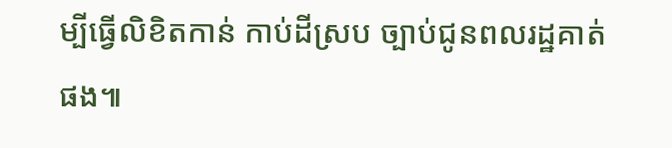ម្បីធ្វើលិខិតកាន់ កាប់ដីស្រប ច្បាប់ជូនពលរដ្ឋគាត់ផង៕